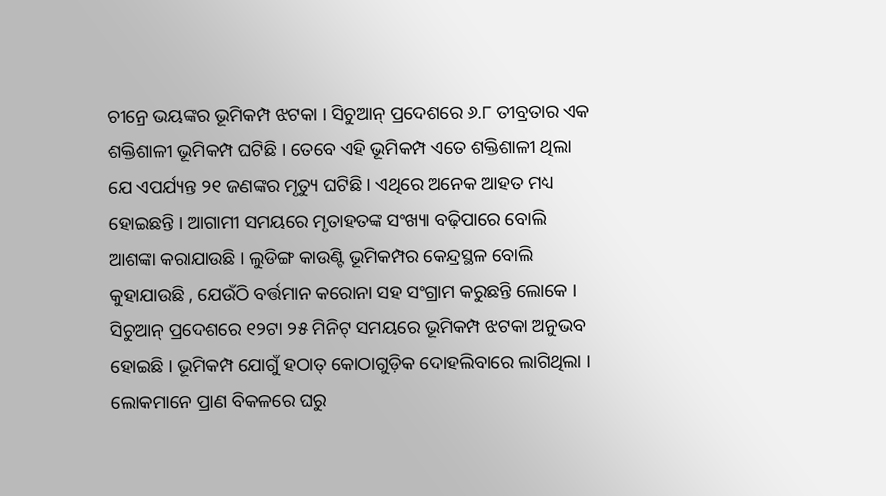ଚୀନ୍ରେ ଭୟଙ୍କର ଭୂମିକମ୍ପ ଝଟକା । ସିଚୁଆନ୍ ପ୍ରଦେଶରେ ୬.୮ ତୀବ୍ରତାର ଏକ ଶକ୍ତିଶାଳୀ ଭୂମିକମ୍ପ ଘଟିଛି । ତେବେ ଏହି ଭୂମିକମ୍ପ ଏତେ ଶକ୍ତିଶାଳୀ ଥିଲା ଯେ ଏପର୍ଯ୍ୟନ୍ତ ୨୧ ଜଣଙ୍କର ମୃତ୍ୟୁ ଘଟିଛି । ଏଥିରେ ଅନେକ ଆହତ ମଧ୍ୟ ହୋଇଛନ୍ତି । ଆଗାମୀ ସମୟରେ ମୃତାହତଙ୍କ ସଂଖ୍ୟା ବଢ଼ିପାରେ ବୋଲି ଆଶଙ୍କା କରାଯାଉଛି । ଲୁଡିଙ୍ଗ କାଉଣ୍ଟି ଭୂମିକମ୍ପର କେନ୍ଦ୍ରସ୍ଥଳ ବୋଲି କୁହାଯାଉଛି , ଯେଉଁଠି ବର୍ତ୍ତମାନ କରୋନା ସହ ସଂଗ୍ରାମ କରୁଛନ୍ତି ଲୋକେ ।
ସିଚୁଆନ୍ ପ୍ରଦେଶରେ ୧୨ଟା ୨୫ ମିନିଟ୍ ସମୟରେ ଭୂମିକମ୍ପ ଝଟକା ଅନୁଭବ ହୋଇଛି । ଭୂମିକମ୍ପ ଯୋଗୁଁ ହଠାତ୍ କୋଠାଗୁଡ଼ିକ ଦୋହଲିବାରେ ଲାଗିଥିଲା । ଲୋକମାନେ ପ୍ରାଣ ବିକଳରେ ଘରୁ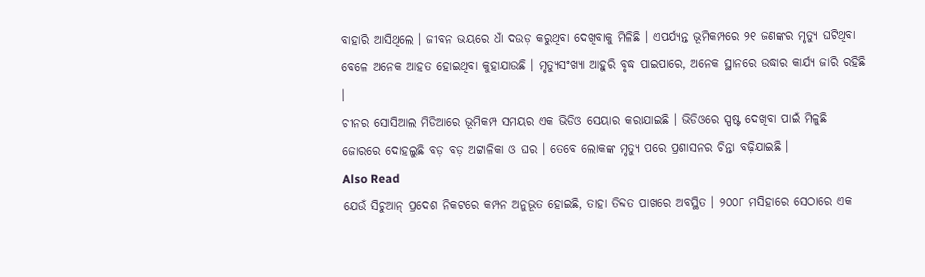ବାହାରି ଆସିଥିଲେ । ଜୀବନ ଭୟରେ ଧାଁ ଦଉଡ଼ କରୁଥିବା ଦେଖିବାକୁ ମିଳିଛି । ଏପର୍ଯ୍ୟନ୍ତ ଭୂମିକମ୍ପରେ ୨୧ ଜଣଙ୍କର ମୃତ୍ୟୁ ଘଟିଥିବା ବେଳେ ଅନେକ ଆହତ ହୋଇଥିବା କୁହାଯାଉଛି । ମୃତ୍ୟୁସଂଖ୍ୟା ଆହୁରି ବୃଦ୍ଧ ପାଇପାରେ, ଅନେକ ସ୍ଥାନରେ ଉଦ୍ଧାର କାର୍ଯ୍ୟ ଜାରି ରହିଛି ।
ଚୀନର ସୋସିଆଲ ମିଡିଆରେ ଭୂମିକମ୍ପ ସମୟର ଏକ ଭିଡିଓ ସେୟାର କରାଯାଇଛି । ଭିଡିଓରେ ସ୍ପଷ୍ଟ ଦେଖିବା ପାଇଁ ମିଳୁଛି ଜୋରରେ ଦୋହଲୁଛି ବଡ଼ ବଡ଼ ଅଟ୍ଟାଳିକା ଓ ଘର । ତେବେ ଲୋକଙ୍କ ମୃତ୍ୟୁ ପରେ ପ୍ରଶାସନର ଚିନ୍ତା ବଢ଼ିଯାଇଛି ।
Also Read
ଯେଉଁ ସିଚୁଆନ୍ ପ୍ରଦେଶ ନିକଟରେ କମ୍ପନ ଅନୁଭୂତ ହୋଇଛି, ତାହା ତିବ୍ଦତ ପାଖରେ ଅବସ୍ଥିତ । ୨୦୦୮ ମସିହାରେ ସେଠାରେ ଏକ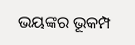ଭୟଙ୍କର ଭୂକମ୍ପ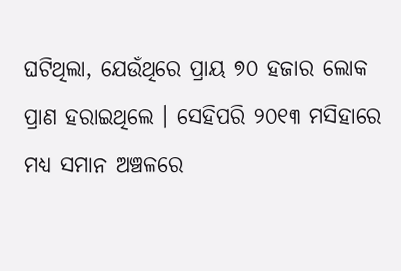ଘଟିଥିଲା, ଯେଉଁଥିରେ ପ୍ରାୟ ୭୦ ହଜାର ଲୋକ ପ୍ରାଣ ହରାଇଥିଲେ । ସେହିପରି ୨୦୧୩ ମସିହାରେ ମଧ୍ୟ ସମାନ ଅଞ୍ଚଳରେ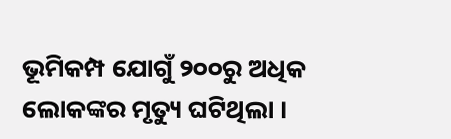ଭୂମିକମ୍ପ ଯୋଗୁଁ ୨୦୦ରୁ ଅଧିକ ଲୋକଙ୍କର ମୃତ୍ୟୁ ଘଟିଥିଲା ।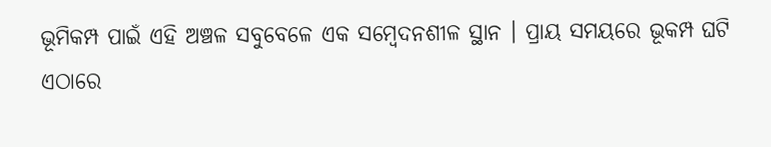ଭୂମିକମ୍ପ ପାଇଁ ଏହି ଅଞ୍ଚଳ ସବୁବେଳେ ଏକ ସମ୍ବେଦନଶୀଳ ସ୍ଥାନ । ପ୍ରାୟ ସମୟରେ ଭୂକମ୍ପ ଘଟି ଏଠାରେ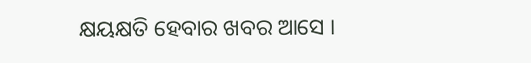କ୍ଷୟକ୍ଷତି ହେବାର ଖବର ଆସେ ।